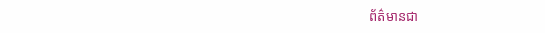ព័ត៌មានជា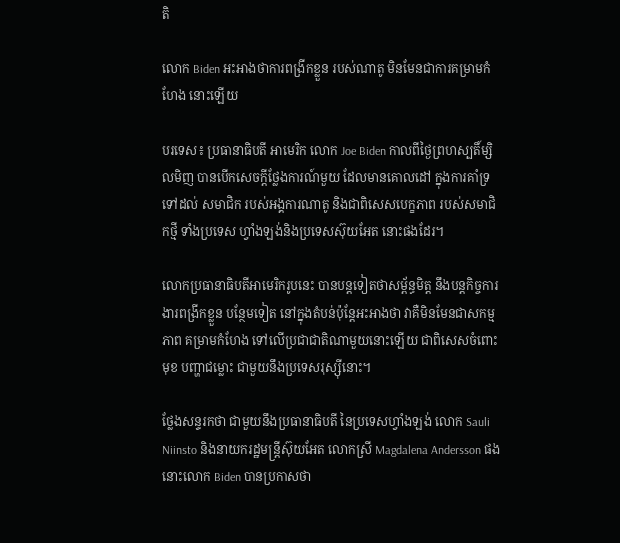តិ

លោក Biden អះអាងថាការពង្រីកខ្លួន របស់ណាតូ មិនមែនជាការគម្រាមកំហែង នោះឡើយ

បរទេស៖ ប្រធានាធិបតី អាមេរិក លោក Joe Biden កាលពីថ្ងៃព្រហស្បតិ៍ម្សិលមិញ បានបើកសេចក្តីថ្លែងការណ៍មួយ ដែលមានគោលដៅ ក្នុងការគាំទ្រទៅដល់ សមាជិក របស់អង្គការណាតូ និងជាពិសេសបេក្ខភាព របស់សមាជិកថ្មី ទាំងប្រទេស ហ្វាំងឡង់និងប្រទេសស៊ុយអែត នោះផងដែរ។

លោកប្រធានាធិបតីអាមេរិករូបនេះ បានបន្តទៀតថាសម្ព័ន្ធមិត្ត នឹងបន្តកិច្ចការងារពង្រីកខ្លួន បន្ថែមទៀត នៅក្នុងតំបន់ប៉ុន្តែអះអាងថា វាគឺមិនមែនជាសកម្មភាព គម្រាមកំហែង ទៅលើប្រជាជាតិណាមួយនោះឡើយ ជាពិសេសចំពោះមុខ បញ្ហាជម្លោះ ជាមួយនឹងប្រទេសរុស្ស៊ីនោះ។

ថ្លែងសន្ទរកថា ជាមួយនឹងប្រធានាធិបតី នៃប្រទេសហ្វាំងឡង់ លោក Sauli Niinsto និងនាយករដ្ឋមន្ត្រីស៊ុយអែត លោកស្រី Magdalena Andersson ផងនោះលោក Biden បានប្រកាសថា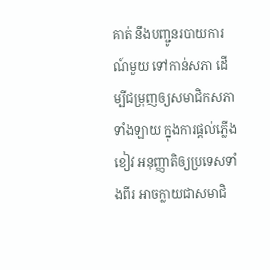គាត់ នឹងបញ្ជូនរបាយការណ៍មួយ ទៅកាន់សភា ដើម្បីជម្រុញឲ្យសមាជិកសភាទាំងឡាយ ក្នុងការផ្តល់ភ្លើងខៀវ អនុញ្ញាតិឲ្យប្រទេសទាំងពីរ អាចក្លាយជាសមាជិ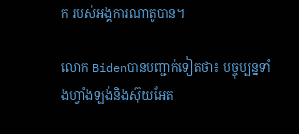ក របស់អង្គការណាតូបាន។

លោក Bidenបានបញ្ជាក់ទៀតថា៖ បច្ចុប្បន្នទាំងហ្វាំងឡង់និងស៊ុយអែត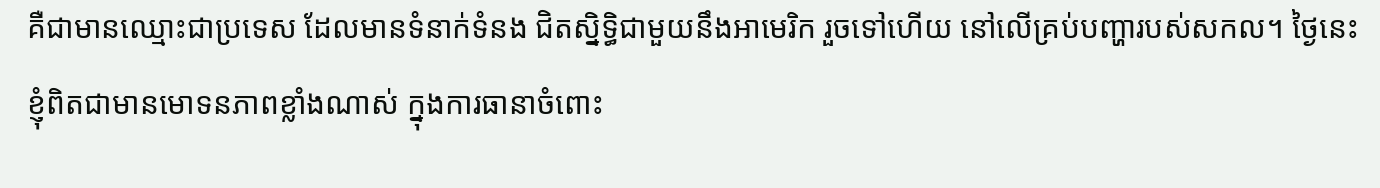គឺជាមានឈ្មោះជាប្រទេស ដែលមានទំនាក់ទំនង ជិតស្និទិ្ធជាមួយនឹងអាមេរិក រួចទៅហើយ នៅលើគ្រប់បញ្ហារបស់សកល។ ថ្ងៃនេះខ្ញុំពិតជាមានមោទនភាពខ្លាំងណាស់ ក្នុងការធានាចំពោះ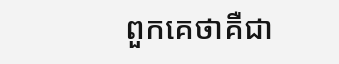ពួកគេថាគឺជា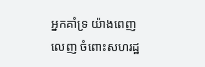អ្នកគាំទ្រ យ៉ាងពេញលេញ ចំពោះសហរដ្ឋ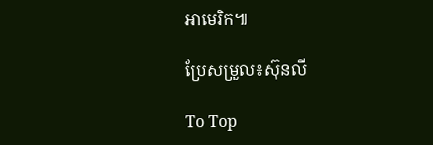អាមេរិក៕

ប្រែសម្រួល៖ស៊ុនលី

To Top